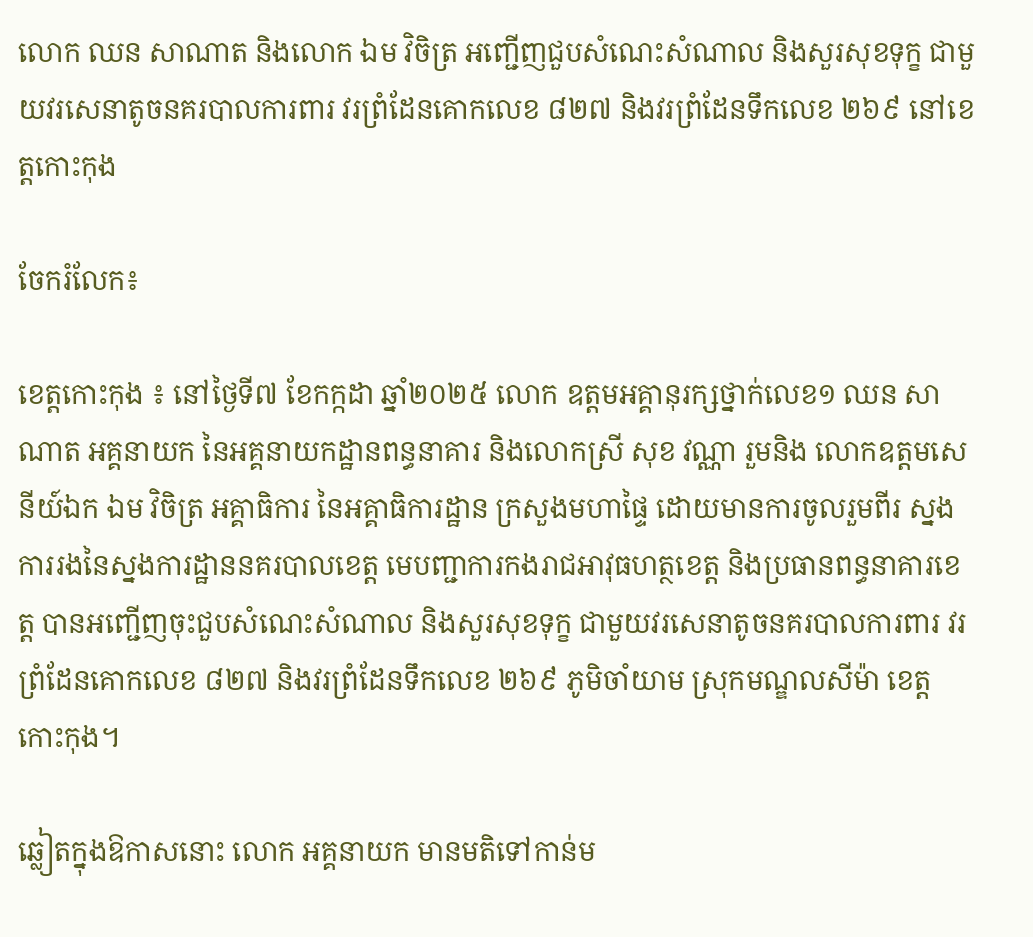លោក ឈន សាណាត និងលោក ឯម វិចិត្រ អញ្ជើញជួបសំណេះសំណាល និងសួរសុខទុក្ខ ជាមួយវរសេនាតូចនគរបាលការពារ វរព្រំដែនគោកលេខ ៨២៧ និងវរព្រំដែនទឹកលេខ ២៦៩ នៅខេត្តកោះកុង

ចែករំលែក៖

ខេត្តកោះកុង ៖ នៅថ្ងៃទី៧ ខែកក្កដា ឆ្នាំ២០២៥ លោក ឧត្តមអគ្គានុរក្សថ្នាក់លេខ១ ឈន សាណាត អគ្គនាយក នៃអគ្គនាយកដ្ឋានពន្ធនាគារ និងលោកស្រី សុខ វណ្ណា រួមនិង លោកឧត្តមសេនីយ៍ឯក ឯម វិចិត្រ អគ្គាធិការ នៃអគ្គាធិការដ្ឋាន ក្រសួងមហាផ្ទៃ ដោយមានការចូលរួមពីរ ស្នងការរងនៃស្នងការដ្ឋាននគរបាលខេត្ត មេបញ្ជាការកងរាជអាវុធហត្ថខេត្ត និងប្រធានពន្ធនាគារខេត្ត បានអញ្ជើញចុះជួបសំណេះសំណាល និងសួរសុខទុក្ខ ជាមួយវរសេនាតូចនគរបាលការពារ វរព្រំដែនគោកលេខ ៨២៧ និងវរព្រំដែនទឹកលេខ ២៦៩ ភូមិចាំយាម ស្រុកមណ្ឌលសីម៉ា ខេត្តកោះកុង។

ឆ្លៀតក្នុងឱកាសនោះ លោក អគ្គនាយក មានមតិទៅកាន់ម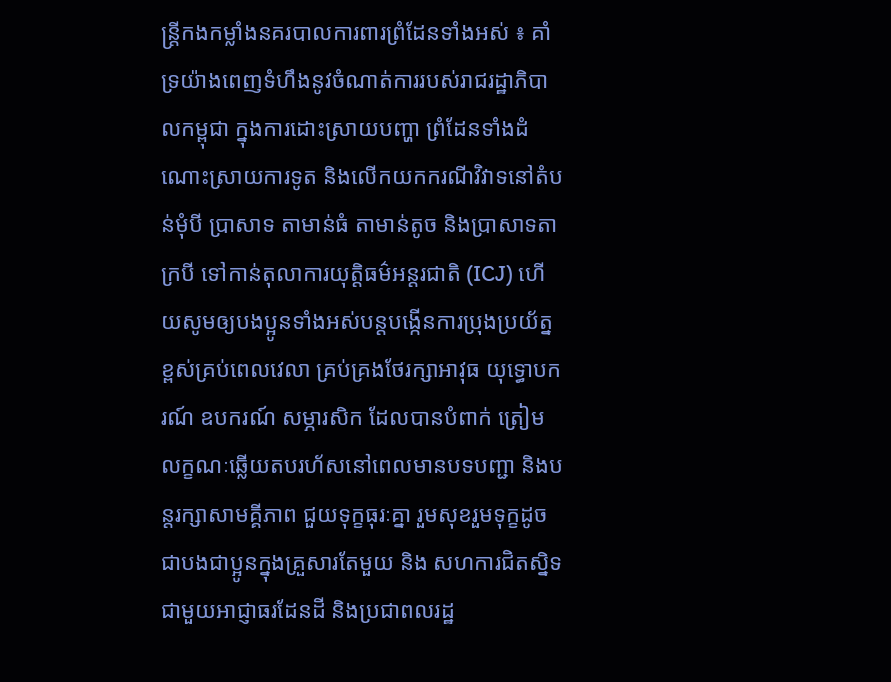ន្ត្រីកងកម្លាំងនគរបាលការពារព្រំដែនទាំងអស់ ៖ គាំទ្រយ៉ាងពេញទំហឹងនូវចំណាត់ការរបស់រាជរដ្ឋាភិបាលកម្ពុជា ក្នុងការដោះស្រាយបញ្ហា ព្រំដែនទាំងដំណោះស្រាយការទូត និងលើកយកករណីវិវាទនៅតំបន់មុំបី ប្រាសាទ តាមាន់ធំ តាមាន់តូច និងប្រាសាទតាក្របី ទៅកាន់តុលាការយុត្តិធម៌អន្តរជាតិ (ICJ) ហើយសូមឲ្យបងប្អូនទាំងអស់បន្តបង្កើនការប្រុងប្រយ័ត្នខ្ពស់គ្រប់ពេលវេលា គ្រប់គ្រងថែរក្សាអាវុធ យុទ្ធោបករណ៍ ឧបករណ៍ សម្ភារសិក ដែលបានបំពាក់ ត្រៀមលក្ខណៈឆ្លើយតបរហ័សនៅពេលមានបទបញ្ជា និងបន្តរក្សាសាមគ្គីភាព ជួយទុក្ខធុរៈគ្នា រួមសុខរួមទុក្ខដូចជាបងជាប្អូនក្នុងគ្រួសារតែមួយ និង សហការជិតស្និទជាមួយអាជ្ញាធរដែនដី និងប្រជាពលរដ្ឋ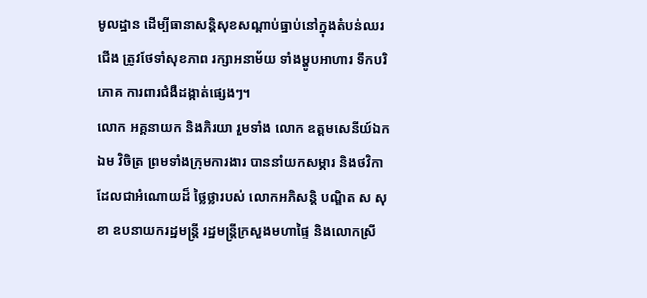មូលដ្ឋាន ដើម្បីធានាសន្តិសុខសណ្តាប់ធ្នាប់នៅក្នុងតំបន់ឈរជើង ត្រូវថែទាំសុខភាព រក្សាអនាម័យ ទាំងម្ហូបអាហារ ទឹកបរិភោគ ការពារជំងឺដង្កាត់ផ្សេងៗ។
លោក អគ្គនាយក និងភិរយា រួមទាំង លោក ឧត្តមសេនីយ៍ឯក ឯម វិចិត្រ ព្រមទាំងក្រុមការងារ បាននាំយកសម្ភារ និងថវិកា ដែលជាអំណោយដ៏ ថ្លៃថ្លារបស់ លោកអភិសន្តិ បណ្ឌិត ស សុខា ឧបនាយករដ្ឋមន្ត្រី រដ្ឋមន្ត្រីក្រសួងមហាផ្ទៃ និងលោកស្រី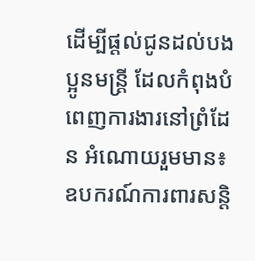ដើម្បីផ្តល់ជូនដល់បងប្អូនមន្ត្រី ដែលកំពុងបំពេញការងារនៅព្រំដែន អំណោយរួមមាន៖ ឧបករណ៍ការពារសន្តិ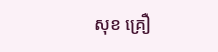សុខ គ្រឿ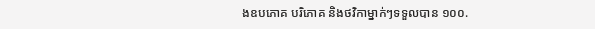ងឧបភោគ បរិភោគ និងថវិកាម្នាក់ៗទទួលបាន ១០០.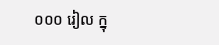០០០ រៀល ក្នុ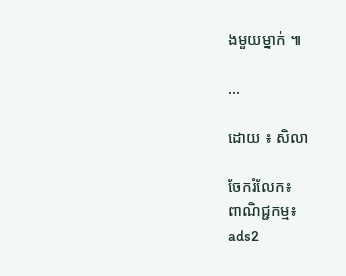ងមួយម្នាក់ ៕

...

ដោយ ៖ សិលា

ចែករំលែក៖
ពាណិជ្ជកម្ម៖
ads2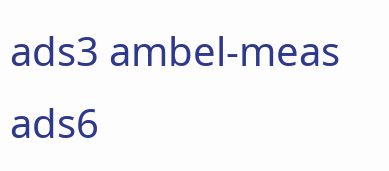ads3 ambel-meas ads6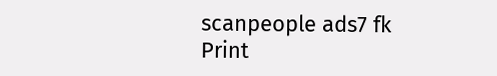scanpeople ads7 fk Print